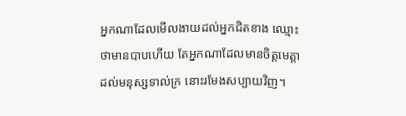អ្នកណាដែលមើលងាយដល់អ្នកជិតខាង ឈ្មោះថាមានបាបហើយ តែអ្នកណាដែលមានចិត្តមេត្តា ដល់មនុស្សទាល់ក្រ នោះរមែងសប្បាយវិញ។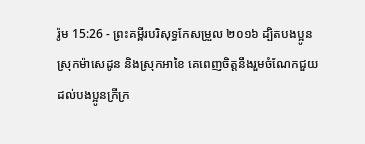រ៉ូម 15:26 - ព្រះគម្ពីរបរិសុទ្ធកែសម្រួល ២០១៦ ដ្បិតបងប្អូនស្រុកម៉ាសេដូន និងស្រុកអាខៃ គេពេញចិត្តនឹងរួមចំណែកជួយដល់បងប្អូនក្រីក្រ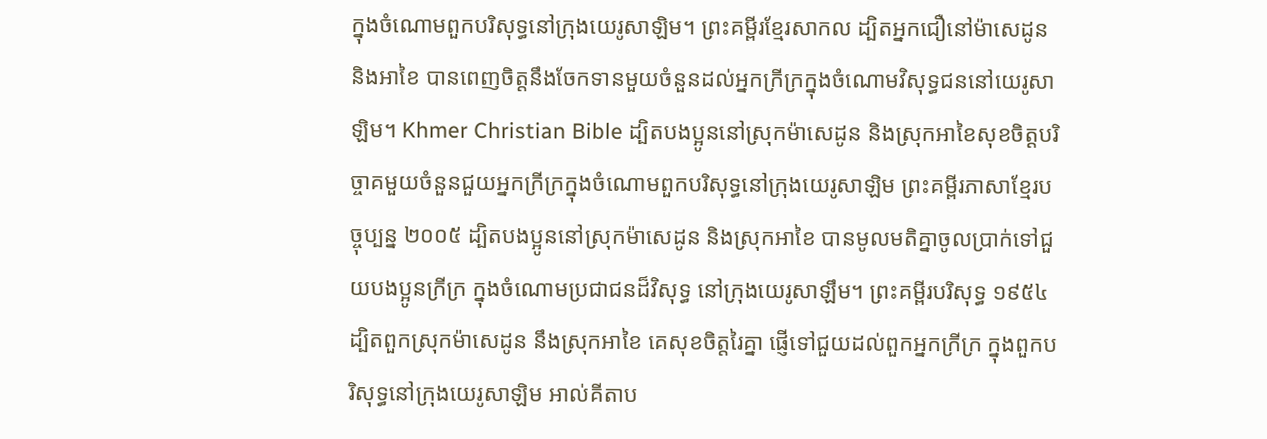ក្នុងចំណោមពួកបរិសុទ្ធនៅក្រុងយេរូសាឡិម។ ព្រះគម្ពីរខ្មែរសាកល ដ្បិតអ្នកជឿនៅម៉ាសេដូន និងអាខៃ បានពេញចិត្តនឹងចែកទានមួយចំនួនដល់អ្នកក្រីក្រក្នុងចំណោមវិសុទ្ធជននៅយេរូសាឡិម។ Khmer Christian Bible ដ្បិតបងប្អូននៅស្រុកម៉ាសេដូន និងស្រុកអាខៃសុខចិត្ដបរិច្ចាគមួយចំនួនជួយអ្នកក្រីក្រក្នុងចំណោមពួកបរិសុទ្ធនៅក្រុងយេរូសាឡិម ព្រះគម្ពីរភាសាខ្មែរបច្ចុប្បន្ន ២០០៥ ដ្បិតបងប្អូននៅស្រុកម៉ាសេដូន និងស្រុកអាខៃ បានមូលមតិគ្នាចូលប្រាក់ទៅជួយបងប្អូនក្រីក្រ ក្នុងចំណោមប្រជាជនដ៏វិសុទ្ធ នៅក្រុងយេរូសាឡឹម។ ព្រះគម្ពីរបរិសុទ្ធ ១៩៥៤ ដ្បិតពួកស្រុកម៉ាសេដូន នឹងស្រុកអាខៃ គេសុខចិត្តរៃគ្នា ផ្ញើទៅជួយដល់ពួកអ្នកក្រីក្រ ក្នុងពួកបរិសុទ្ធនៅក្រុងយេរូសាឡិម អាល់គីតាប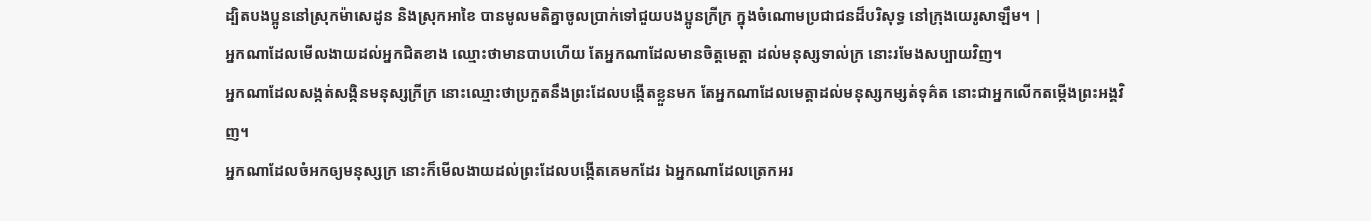ដ្បិតបងប្អូននៅស្រុកម៉ាសេដូន និងស្រុកអាខៃ បានមូលមតិគ្នាចូលប្រាក់ទៅជួយបងប្អូនក្រីក្រ ក្នុងចំណោមប្រជាជនដ៏បរិសុទ្ធ នៅក្រុងយេរូសាឡឹម។ |
អ្នកណាដែលមើលងាយដល់អ្នកជិតខាង ឈ្មោះថាមានបាបហើយ តែអ្នកណាដែលមានចិត្តមេត្តា ដល់មនុស្សទាល់ក្រ នោះរមែងសប្បាយវិញ។
អ្នកណាដែលសង្កត់សង្កិនមនុស្សក្រីក្រ នោះឈ្មោះថាប្រកួតនឹងព្រះដែលបង្កើតខ្លួនមក តែអ្នកណាដែលមេត្តាដល់មនុស្សកម្សត់ទុគ៌ត នោះជាអ្នកលើកតម្កើងព្រះអង្គវិញ។
អ្នកណាដែលចំអកឲ្យមនុស្សក្រ នោះក៏មើលងាយដល់ព្រះដែលបង្កើតគេមកដែរ ឯអ្នកណាដែលត្រេកអរ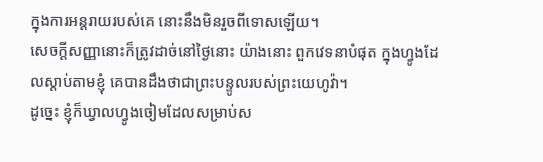ក្នុងការអន្តរាយរបស់គេ នោះនឹងមិនរួចពីទោសឡើយ។
សេចក្ដីសញ្ញានោះក៏ត្រូវដាច់នៅថ្ងៃនោះ យ៉ាងនោះ ពួកវេទនាបំផុត ក្នុងហ្វូងដែលស្តាប់តាមខ្ញុំ គេបានដឹងថាជាព្រះបន្ទូលរបស់ព្រះយេហូវ៉ា។
ដូច្នេះ ខ្ញុំក៏ឃ្វាលហ្វូងចៀមដែលសម្រាប់ស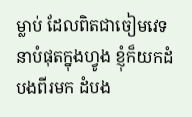ម្លាប់ ដែលពិតជាចៀមវេទនាបំផុតក្នុងហ្វូង ខ្ញុំក៏យកដំបងពីរមក ដំបង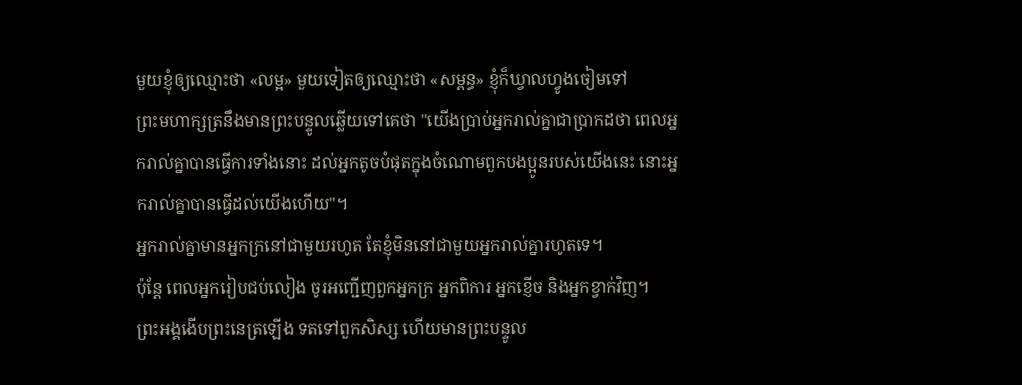មួយខ្ញុំឲ្យឈ្មោះថា «លម្អ» មួយទៀតឲ្យឈ្មោះថា «សម្ពន្ធ» ខ្ញុំក៏ឃ្វាលហ្វូងចៀមទៅ
ព្រះមហាក្សត្រនឹងមានព្រះបន្ទូលឆ្លើយទៅគេថា "យើងប្រាប់អ្នករាល់គ្នាជាប្រាកដថា ពេលអ្នករាល់គ្នាបានធ្វើការទាំងនោះ ដល់អ្នកតូចបំផុតក្នុងចំណោមពួកបងប្អូនរបស់យើងនេះ នោះអ្នករាល់គ្នាបានធ្វើដល់យើងហើយ"។
អ្នករាល់គ្នាមានអ្នកក្រនៅជាមួយរហូត តែខ្ញុំមិននៅជាមួយអ្នករាល់គ្នារហូតទេ។
ប៉ុន្តែ ពេលអ្នករៀបជប់លៀង ចូរអញ្ជើញពួកអ្នកក្រ អ្នកពិការ អ្នកខ្ញើច និងអ្នកខ្វាក់វិញ។
ព្រះអង្គងើបព្រះនេត្រឡើង ទតទៅពួកសិស្ស ហើយមានព្រះបន្ទូល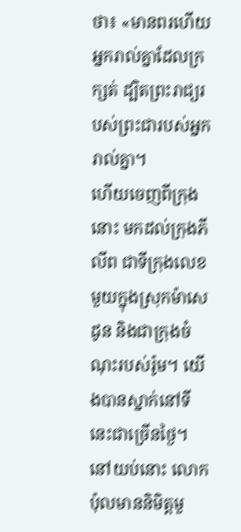ថា៖ «មានពរហើយ អ្នករាល់គ្នាដែលក្រក្សត់ ដ្បិតព្រះរាជ្យរបស់ព្រះជារបស់អ្នករាល់គ្នា។
ហើយចេញពីក្រុងនោះ មកដល់ក្រុងភីលីព ជាទីក្រុងលេខមួយក្នុងស្រុកម៉ាសេដូន និងជាក្រុងចំណុះរបស់រ៉ូម។ យើងបានស្នាក់នៅទីនេះជាច្រើនថ្ងៃ។
នៅយប់នោះ លោកប៉ុលមាននិមិត្តមួ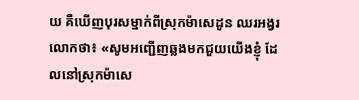យ គឺឃើញបុរសម្នាក់ពីស្រុកម៉ាសេដូន ឈរអង្វរលោកថា៖ «សូមអញ្ជើញឆ្លងមកជួយយើងខ្ញុំ ដែលនៅស្រុកម៉ាសេ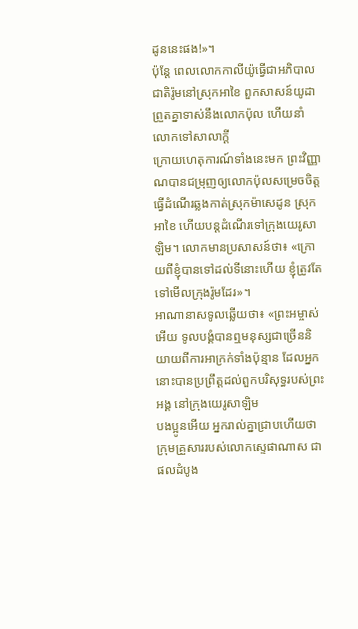ដូននេះផង!»។
ប៉ុន្តែ ពេលលោកកាលីយ៉ូធ្វើជាអភិបាលជាតិរ៉ូមនៅស្រុកអាខៃ ពួកសាសន៍យូដាព្រួតគ្នាទាស់នឹងលោកប៉ុល ហើយនាំលោកទៅសាលាក្តី
ក្រោយហេតុការណ៍ទាំងនេះមក ព្រះវិញ្ញាណបានជម្រុញឲ្យលោកប៉ុលសម្រេចចិត្តធ្វើដំណើរឆ្លងកាត់ស្រុកម៉ាសេដូន ស្រុកអាខៃ ហើយបន្តដំណើរទៅក្រុងយេរូសាឡិម។ លោកមានប្រសាសន៍ថា៖ «ក្រោយពីខ្ញុំបានទៅដល់ទីនោះហើយ ខ្ញុំត្រូវតែទៅមើលក្រុងរ៉ូមដែរ»។
អាណានាសទូលឆ្លើយថា៖ «ព្រះអម្ចាស់អើយ ទូលបង្គំបានឮមនុស្សជាច្រើននិយាយពីការអាក្រក់ទាំងប៉ុន្មាន ដែលអ្នកនោះបានប្រព្រឹត្តដល់ពួកបរិសុទ្ធរបស់ព្រះអង្គ នៅក្រុងយេរូសាឡិម
បងប្អូនអើយ អ្នករាល់គ្នាជ្រាបហើយថា ក្រុមគ្រួសាររបស់លោកស្ទេផាណាស ជាផលដំបូង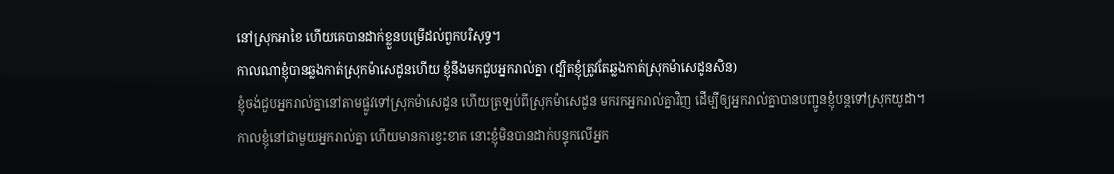នៅស្រុកអាខៃ ហើយគេបានដាក់ខ្លួនបម្រើដល់ពួកបរិសុទ្ធ។
កាលណាខ្ញុំបានឆ្លងកាត់ស្រុកម៉ាសេដូនហើយ ខ្ញុំនឹងមកជួបអ្នករាល់គ្នា (ដ្បិតខ្ញុំត្រូវតែឆ្លងកាត់ស្រុកម៉ាសេដូនសិន)
ខ្ញុំចង់ជួបអ្នករាល់គ្នានៅតាមផ្លូវទៅស្រុកម៉ាសេដូន ហើយត្រឡប់ពីស្រុកម៉ាសេដូន មករកអ្នករាល់គ្នាវិញ ដើម្បីឲ្យអ្នករាល់គ្នាបានបញ្ជូនខ្ញុំបន្តទៅស្រុកយូដា។
កាលខ្ញុំនៅជាមួយអ្នករាល់គ្នា ហើយមានការខ្វះខាត នោះខ្ញុំមិនបានដាក់បន្ទុកលើអ្នក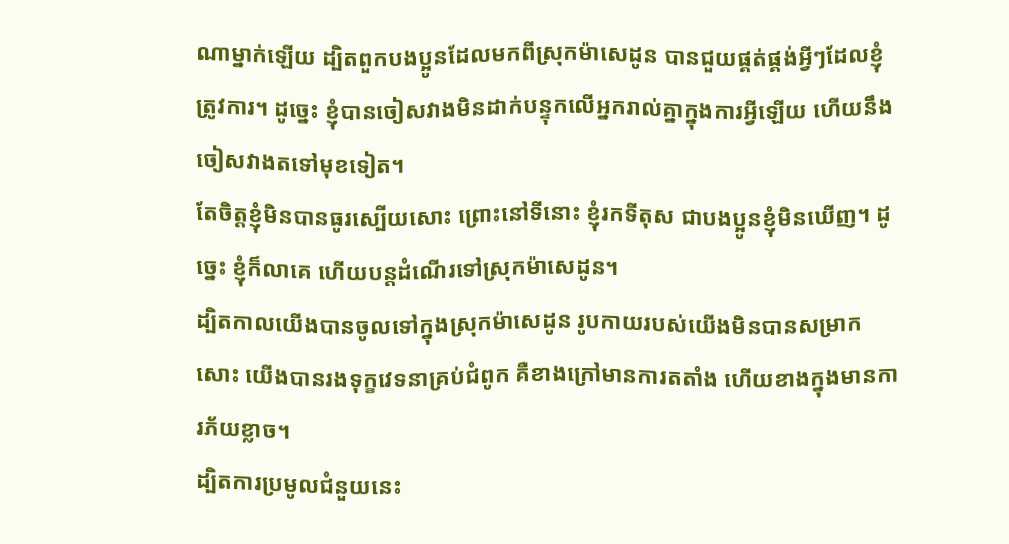ណាម្នាក់ឡើយ ដ្បិតពួកបងប្អូនដែលមកពីស្រុកម៉ាសេដូន បានជួយផ្គត់ផ្គង់អ្វីៗដែលខ្ញុំត្រូវការ។ ដូច្នេះ ខ្ញុំបានចៀសវាងមិនដាក់បន្ទុកលើអ្នករាល់គ្នាក្នុងការអ្វីឡើយ ហើយនឹងចៀសវាងតទៅមុខទៀត។
តែចិត្តខ្ញុំមិនបានធូរស្បើយសោះ ព្រោះនៅទីនោះ ខ្ញុំរកទីតុស ជាបងប្អូនខ្ញុំមិនឃើញ។ ដូច្នេះ ខ្ញុំក៏លាគេ ហើយបន្តដំណើរទៅស្រុកម៉ាសេដូន។
ដ្បិតកាលយើងបានចូលទៅក្នុងស្រុកម៉ាសេដូន រូបកាយរបស់យើងមិនបានសម្រាកសោះ យើងបានរងទុក្ខវេទនាគ្រប់ជំពូក គឺខាងក្រៅមានការតតាំង ហើយខាងក្នុងមានការភ័យខ្លាច។
ដ្បិតការប្រមូលជំនួយនេះ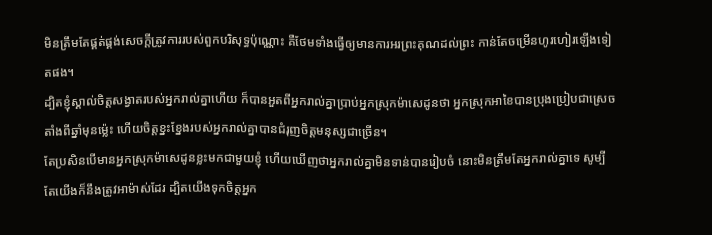មិនត្រឹមតែផ្គត់ផ្គង់សេចក្តីត្រូវការរបស់ពួកបរិសុទ្ធប៉ុណ្ណោះ គឺថែមទាំងធ្វើឲ្យមានការអរព្រះគុណដល់ព្រះ កាន់តែចម្រើនហូរហៀរឡើងទៀតផង។
ដ្បិតខ្ញុំស្គាល់ចិត្តសង្វាតរបស់អ្នករាល់គ្នាហើយ ក៏បានអួតពីអ្នករាល់គ្នាប្រាប់អ្នកស្រុកម៉ាសេដូនថា អ្នកស្រុកអាខៃបានប្រុងប្រៀបជាស្រេច តាំងពីឆ្នាំមុនម៉្លេះ ហើយចិត្តខ្នះខ្នែងរបស់អ្នករាល់គ្នាបានជំរុញចិត្តមនុស្សជាច្រើន។
តែប្រសិនបើមានអ្នកស្រុកម៉ាសេដូនខ្លះមកជាមួយខ្ញុំ ហើយឃើញថាអ្នករាល់គ្នាមិនទាន់បានរៀបចំ នោះមិនត្រឹមតែអ្នករាល់គ្នាទេ សូម្បីតែយើងក៏នឹងត្រូវអាម៉ាស់ដែរ ដ្បិតយើងទុកចិត្តអ្នក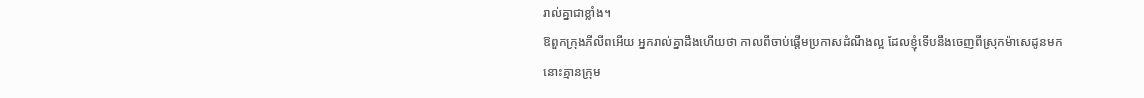រាល់គ្នាជាខ្លាំង។
ឱពួកក្រុងភីលីពអើយ អ្នករាល់គ្នាដឹងហើយថា កាលពីចាប់ផ្តើមប្រកាសដំណឹងល្អ ដែលខ្ញុំទើបនឹងចេញពីស្រុកម៉ាសេដូនមក នោះគ្មានក្រុម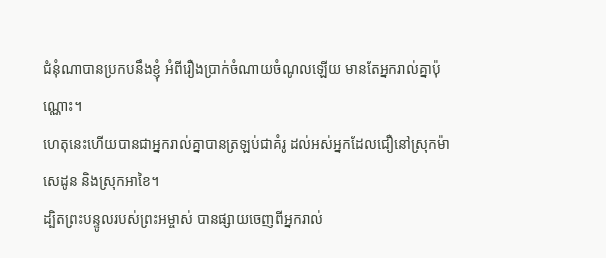ជំនុំណាបានប្រកបនឹងខ្ញុំ អំពីរឿងប្រាក់ចំណាយចំណូលឡើយ មានតែអ្នករាល់គ្នាប៉ុណ្ណោះ។
ហេតុនេះហើយបានជាអ្នករាល់គ្នាបានត្រឡប់ជាគំរូ ដល់អស់អ្នកដែលជឿនៅស្រុកម៉ាសេដូន និងស្រុកអាខៃ។
ដ្បិតព្រះបន្ទូលរបស់ព្រះអម្ចាស់ បានផ្សាយចេញពីអ្នករាល់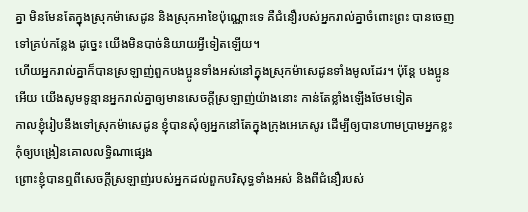គ្នា មិនមែនតែក្នុងស្រុកម៉ាសេដូន និងស្រុកអាខៃប៉ុណ្ណោះទេ គឺជំនឿរបស់អ្នករាល់គ្នាចំពោះព្រះ បានចេញទៅគ្រប់កន្លែង ដូច្នេះ យើងមិនបាច់និយាយអ្វីទៀតឡើយ។
ហើយអ្នករាល់គ្នាក៏បានស្រឡាញ់ពួកបងប្អូនទាំងអស់នៅក្នុងស្រុកម៉ាសេដូនទាំងមូលដែរ។ ប៉ុន្ដែ បងប្អូនអើយ យើងសូមទូន្មានអ្នករាល់គ្នាឲ្យមានសេចក្ដីស្រឡាញ់យ៉ាងនោះ កាន់តែខ្លាំងឡើងថែមទៀត
កាលខ្ញុំរៀបនឹងទៅស្រុកម៉ាសេដូន ខ្ញុំបានសុំឲ្យអ្នកនៅតែក្នុងក្រុងអេភេសូរ ដើម្បីឲ្យបានហាមប្រាមអ្នកខ្លះ កុំឲ្យបង្រៀនគោលលទ្ធិណាផ្សេង
ព្រោះខ្ញុំបានឮពីសេចក្ដីស្រឡាញ់របស់អ្នកដល់ពួកបរិសុទ្ធទាំងអស់ និងពីជំនឿរបស់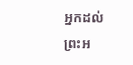អ្នកដល់ព្រះអ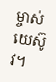ម្ចាស់យេស៊ូវ។